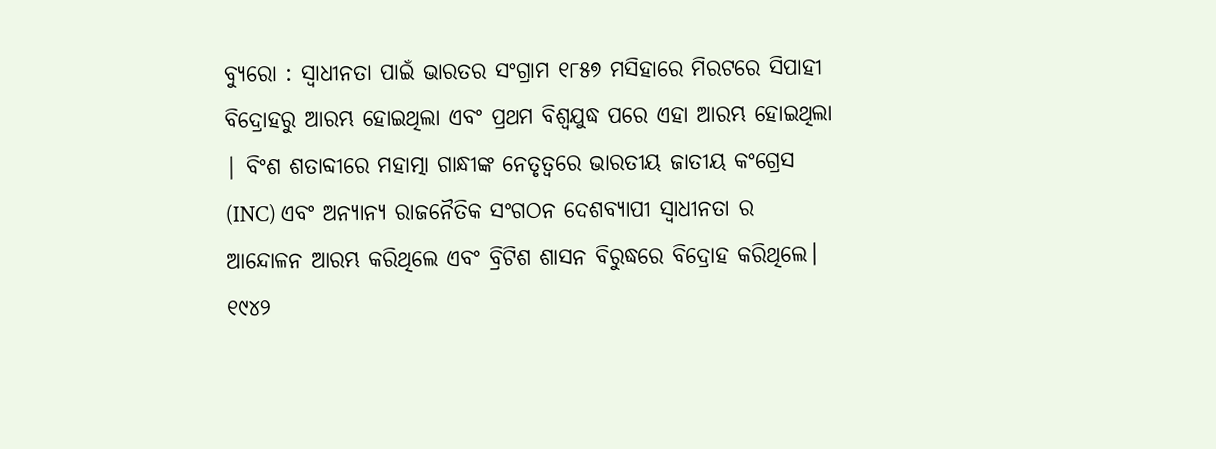ବ୍ୟୁରୋ : ସ୍ୱାଧୀନତା ପାଇଁ ଭାରତର ସଂଗ୍ରାମ ୧୮୫୭ ମସିହାରେ ମିରଟରେ ସିପାହୀ ବିଦ୍ରୋହରୁ ଆରମ୍ଭ ହୋଇଥିଲା ଏବଂ ପ୍ରଥମ ବିଶ୍ୱଯୁଦ୍ଧ ପରେ ଏହା ଆରମ୍ଭ ହୋଇଥିଲା | ବିଂଶ ଶତାବ୍ଦୀରେ ମହାତ୍ମା ଗାନ୍ଧୀଙ୍କ ନେତୃତ୍ୱରେ ଭାରତୀୟ ଜାତୀୟ କଂଗ୍ରେସ (INC) ଏବଂ ଅନ୍ୟାନ୍ୟ ରାଜନୈତିକ ସଂଗଠନ ଦେଶବ୍ୟାପୀ ସ୍ୱାଧୀନତା ର ଆନ୍ଦୋଳନ ଆରମ୍ଭ କରିଥିଲେ ଏବଂ ବ୍ରିଟିଶ ଶାସନ ବିରୁଦ୍ଧରେ ବିଦ୍ରୋହ କରିଥିଲେ।
୧୯୪୨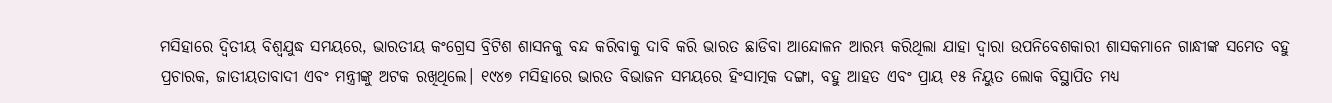ମସିହାରେ ଦ୍ୱିତୀୟ ବିଶ୍ୱଯୁଦ୍ଧ ସମୟରେ, ଭାରତୀୟ କଂଗ୍ରେସ ବ୍ରିଟିଶ ଶାସନକୁ ବନ୍ଦ କରିବାକୁ ଦାବି କରି ଭାରତ ଛାଡିବା ଆନ୍ଦୋଳନ ଆରମ୍ଭ କରିଥିଲା ଯାହା ଦ୍ୱାରା ଉପନିବେଶକାରୀ ଶାସକମାନେ ଗାନ୍ଧୀଙ୍କ ସମେତ ବହୁ ପ୍ରଚାରକ, ଜାତୀୟତାବାଦୀ ଏବଂ ମନ୍ତ୍ରୀଙ୍କୁ ଅଟକ ରଖିଥିଲେ। ୧୯୪୭ ମସିହାରେ ଭାରତ ବିଭାଜନ ସମୟରେ ହିଂସାତ୍ମକ ଦଙ୍ଗା, ବହୁ ଆହତ ଏବଂ ପ୍ରାୟ ୧୫ ନିୟୁତ ଲୋକ ବିସ୍ଥାପିତ ମଧ୍ୟ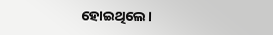ହୋଇଥିଲେ।